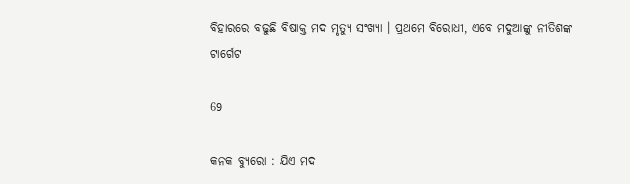ବିହାରରେ ବଢୁଛି ବିଷାକ୍ତ ମଦ ମୃତ୍ୟୁ ସଂଖ୍ୟା । ପ୍ରଥମେ ବିରୋଧୀ, ଏବେ ମଦୁଆଙ୍କୁ ନୀତିଶଙ୍କ ଟାର୍ଗେଟ

69

କନକ ବ୍ୟୁରୋ : ଯିଏ ମଦ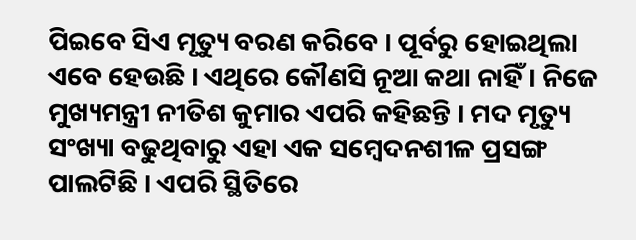ପିଇବେ ସିଏ ମୃତ୍ୟୁ ବରଣ କରିବେ । ପୂର୍ବରୁ ହୋଇଥିଲା ଏବେ ହେଉଛି । ଏଥିରେ କୌଣସି ନୂଆ କଥା ନାହିଁ । ନିଜେ ମୁଖ୍ୟମନ୍ତ୍ରୀ ନୀତିଶ କୁମାର ଏପରି କହିଛନ୍ତି । ମଦ ମୃତ୍ୟୁ ସଂଖ୍ୟା ବଢୁଥିବାରୁ ଏହା ଏକ ସମ୍ବେଦନଶୀଳ ପ୍ରସଙ୍ଗ ପାଲଟିଛି । ଏପରି ସ୍ଥିତିରେ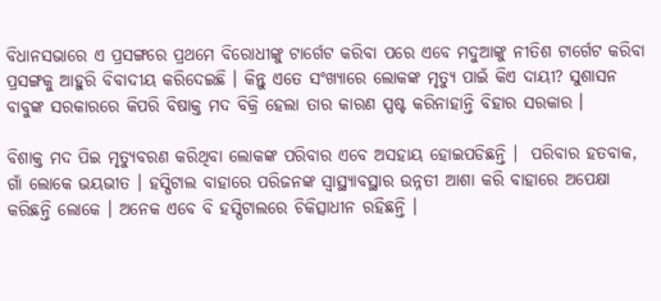ବିଧାନସଭାରେ ଏ ପ୍ରସଙ୍ଗରେ ପ୍ରଥମେ ବିରୋଧୀଙ୍କୁ ଟାର୍ଗେଟ କରିବା ପରେ ଏବେ ମଦୁଆଙ୍କୁ ନୀତିଶ ଟାର୍ଗେଟ କରିବା ପ୍ରସଙ୍ଗକୁ ଆହୁରି ବିବାଦୀୟ କରିଦେଇଛି । କିନ୍ତୁ ଏତେ ସଂଖ୍ୟାରେ ଲୋକଙ୍କ ମୃତ୍ୟୁ ପାଇଁ କିଏ ଦାୟୀ? ସୁଶାସନ ବାବୁଙ୍କ ସରକାରରେ କିପରି ବିଷାକ୍ତ ମଦ ବିକ୍ରି ହେଲା ତାର କାରଣ ସ୍ପଷ୍ଟ କରିନାହାନ୍ତି ବିହାର ସରକାର ।

ବିଶାକ୍ତ ମଦ ପିଇ ମୃତ୍ୟୁବରଣ କରିଥିବା ଲୋକଙ୍କ ପରିବାର ଏବେ ଅସହାୟ ହୋଇପଡିଛନ୍ତି ।  ପରିବାର ହତବାକ, ଗାଁ ଲୋକେ ଭୟଭୀତ । ହସ୍ପିଟାଲ ବାହାରେ ପରିଜନଙ୍କ ସ୍ୱାସ୍ଥ୍ୟାବସ୍ଥାର ଉନ୍ନତୀ ଆଶା କରି ବାହାରେ ଅପେକ୍ଷା କରିଛନ୍ତି ଲୋକେ । ଅନେକ ଏବେ ବି ହସ୍ପିଟାଲରେ ଚିକିତ୍ସାଧୀନ ରହିଛନ୍ତି ।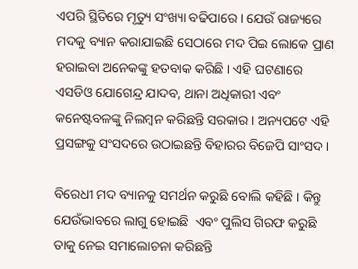ଏପରି ସ୍ଥିତିରେ ମୃତ୍ୟୁ ସଂଖ୍ୟା ବଢିପାରେ । ଯେଉଁ ରାଜ୍ୟରେ ମଦକୁ ବ୍ୟାନ କରାଯାଇଛି ସେଠାରେ ମଦ ପିଇ ଲୋକେ ପ୍ରାଣ ହରାଇବା ଅନେକଙ୍କୁ ହତବାକ କରିଛି । ଏହି ଘଟଣାରେ ଏସଡିଓ ଯୋଗେନ୍ଦ୍ର ଯାଦବ, ଥାନା ଅଧିକାରୀ ଏବଂ କନେଷ୍ଟବଳଙ୍କୁ ନିଲମ୍ବନ କରିଛନ୍ତି ସରକାର । ଅନ୍ୟପଟେ ଏହି ପ୍ରସଙ୍ଗକୁ ସଂସଦରେ ଉଠାଇଛନ୍ତି ବିହାରର ବିଜେପି ସାଂସଦ ।

ବିରେଧୀ ମଦ ବ୍ୟାନକୁ ସମର୍ଥନ କରୁଛି ବୋଲି କହିଛି । କିନ୍ତୁ ଯେଉଁଭାବରେ ଲାଗୁ ହୋଇଛି  ଏବଂ ପୁଲିସ ଗିରଫ କରୁଛି ତାକୁ ନେଇ ସମାଲୋଚନା କରିଛନ୍ତି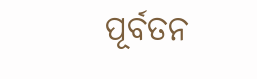ପୂର୍ବତନ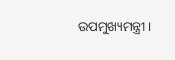ଉପମୁଖ୍ୟମନ୍ତ୍ରୀ ।